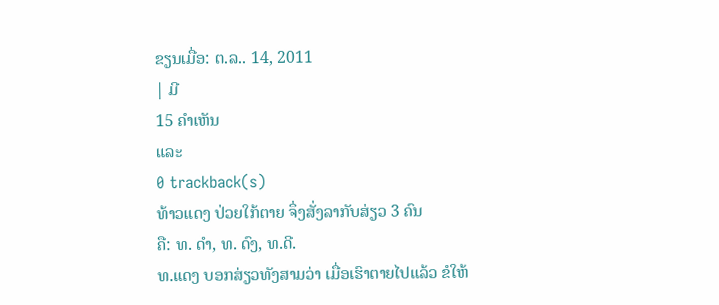ຂຽນເມື່ອ: ຕ.ລ.. 14, 2011
| ມີ
15 ຄຳເຫັນ
ແລະ
0 trackback(s)
ທ້າວແດງ ປ່ວຍໃກ້ຕາຍ ຈຶ່ງສັ່ງລາກັບສ່ຽວ 3 ຄົນ
ຄື: ທ. ດຳ, ທ. ດົງ, ທ.ດີ.
ທ.ແດງ ບອກສ່ຽວທັງສາມວ່າ ເມື່ອເຮົາຕາຍໄປແລ້ວ ຂໍໃຫ້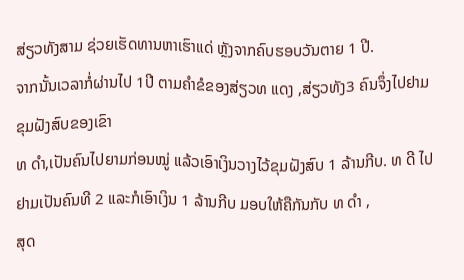ສ່ຽວທັງສາມ ຊ່ວຍເຮັດທານຫາເຮົາແດ່ ຫຼັງຈາກຄົບຮອບວັນຕາຍ 1 ປີ.
ຈາກນັ້ນເວລາກໍ່ຜ່ານໄປ 1ປີ ຕາມຄຳຂໍຂອງສ່ຽວທ ແດງ ,ສ່ຽວທັງ3 ຄົນຈຶ່ງໄປຢາມຂຸມຝັງສົບຂອງເຂົາ
ທ ດຳ,ເປັນຄົນໄປຍາມກ່ອນໝູ່ ແລ້ວເອົາເງິນວາງໄວ້ຂຸມຝັງສົບ 1 ລ້ານກີບ. ທ ດີ ໄປຢາມເປັນຄົນທີ 2 ແລະກໍເອົາເງິນ 1 ລ້ານກີບ ມອບໃຫ້ຄືກັນກັບ ທ ດຳ ,
ສຸດ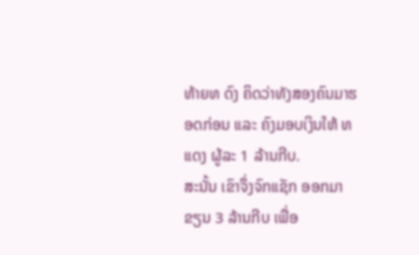ທ້າຍທ ດົງ ຄິດວ່າທັງສອງຄົນມາຮອດກ່ອນ ແລະ ຄົງມອບເງິນໃຫ້ ທ ແດງ ຜູ້ລະ 1 ລ້ານກີບ.
ສະນັ້ນ ເຂົາຈຶ່ງຈົກແຊັກ ອອກມາຂຽນ 3 ລ້ານກີບ ເພື່ອ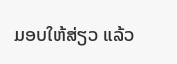ມອບໃຫ້ສ່ຽວ ແລ້ວ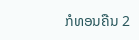ກໍທອນຄືນ 2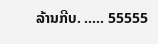ລ້ານກີບ. ..... 55555